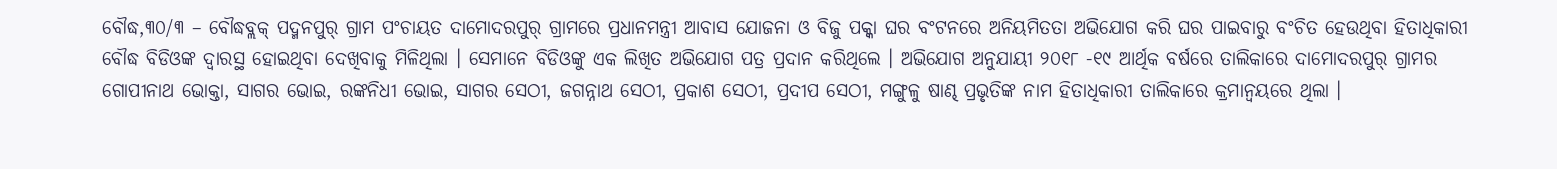ବୌଦ୍ଧ,୩୦/୩ – ବୌଦ୍ଧବ୍ଲକ୍ ପଦ୍ମନପୁର୍ ଗ୍ରାମ ପଂଚାୟତ ଦାମୋଦରପୁର୍ ଗ୍ରାମରେ ପ୍ରଧାନମନ୍ତ୍ରୀ ଆବାସ ଯୋଜନା ଓ ବିଜୁ ପକ୍କା ଘର ବଂଟନରେ ଅନିୟମିତତା ଅଭିଯୋଗ କରି ଘର ପାଇବାରୁ ବଂଚିତ ହେଉଥିବା ହିତାଧିକାରୀ ବୌଦ୍ଧ ବିଡିଓଙ୍କ ଦ୍ୱାରସ୍ଥ ହୋଇଥିବା ଦେଖିବାକୁ ମିଳିଥିଲା । ସେମାନେ ବିଡିଓଙ୍କୁ ଏକ ଲିଖିତ ଅଭିଯୋଗ ପତ୍ର ପ୍ରଦାନ କରିଥିଲେ । ଅଭିଯୋଗ ଅନୁଯାୟୀ ୨୦୧୮ -୧୯ ଆର୍ଥିକ ବର୍ଷରେ ତାଲିକାରେ ଦାମୋଦରପୁର୍ ଗ୍ରାମର ଗୋପୀନାଥ ଭୋକ୍ତା, ସାଗର ଭୋଇ, ରଙ୍କନିଧୀ ଭୋଇ, ସାଗର ସେଠୀ, ଜଗନ୍ନାଥ ସେଠୀ, ପ୍ରକାଶ ସେଠୀ, ପ୍ରଦୀପ ସେଠୀ, ମଙ୍ଗୁଳୁ ଷାଣ୍ଢ ପ୍ରଭୃତିଙ୍କ ନାମ ହିତାଧିକାରୀ ତାଲିକାରେ କ୍ରମାନ୍ୱୟରେ ଥିଲା ।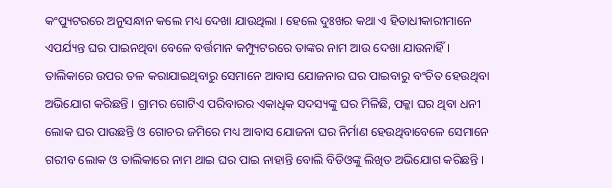କଂପ୍ୟୁଟରରେ ଅନୁସନ୍ଧାନ କଲେ ମଧ୍ୟ ଦେଖା ଯାଉଥିଲା । ହେଲେ ଦୁଃଖର କଥା ଏ ହିତାଧୀକାରୀମାନେ ଏପର୍ଯ୍ୟନ୍ତ ଘର ପାଇନଥିବା ବେଳେ ବର୍ତ୍ତମାନ କମ୍ପ୍ୟୁଟରରେ ତାଙ୍କର ନାମ ଆଉ ଦେଖା ଯାଉନାହିଁ । ତାଲିକାରେ ଉପର ତଳ କରାଯାଇଥିବାରୁ ସେମାନେ ଆବାସ ଯୋଜନାର ଘର ପାଇବାରୁ ବଂଚିତ ହେଉଥିବା ଅଭିଯୋଗ କରିଛନ୍ତି । ଗ୍ରାମର ଗୋଟିଏ ପରିବାରର ଏକାଧିକ ସଦସ୍ୟଙ୍କୁ ଘର ମିଳିଛି, ପକ୍କା ଘର ଥିବା ଧନୀ ଲୋକ ଘର ପାଉଛନ୍ତି ଓ ଗୋଚର ଜମିରେ ମଧ୍ୟ ଆବାସ ଯୋଜନା ଘର ନିର୍ମାଣ ହେଉଥିବାବେଳେ ସେମାନେ ଗରୀବ ଲୋକ ଓ ତାଲିକାରେ ନାମ ଥାଇ ଘର ପାଇ ନାହାନ୍ତି ବୋଲି ବିଡିଓଙ୍କୁ ଲିଖିତ ଅଭିଯୋଗ କରିଛନ୍ତି ।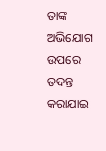ତାଙ୍କ ଅଭିଯୋଗ ଉପରେ ତଦନ୍ତ କରାଯାଇ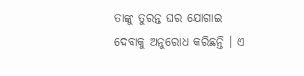ତାଙ୍କୁ ତୁରନ୍ତ ଘର ଯୋଗାଇ ଦେବାକୁ ଅନୁରୋଧ କରିଛନ୍ତି । ଏ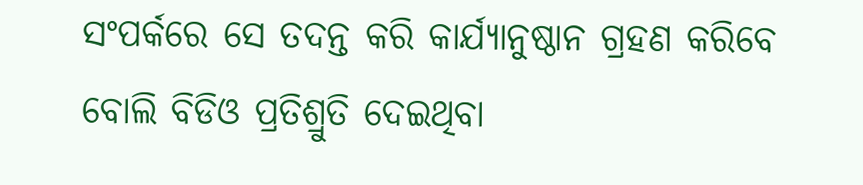ସଂପର୍କରେ ସେ ତଦନ୍ତ କରି କାର୍ଯ୍ୟାନୁଷ୍ଠାନ ଗ୍ରହଣ କରିବେ ବୋଲି ବିଡିଓ ପ୍ରତିଶ୍ରୁତି ଦେଇଥିବା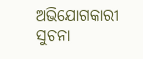ଅଭିଯୋଗକାରୀ ସୁଚନା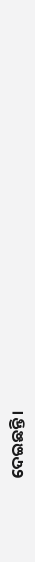ଦେଇଛନ୍ତି ।